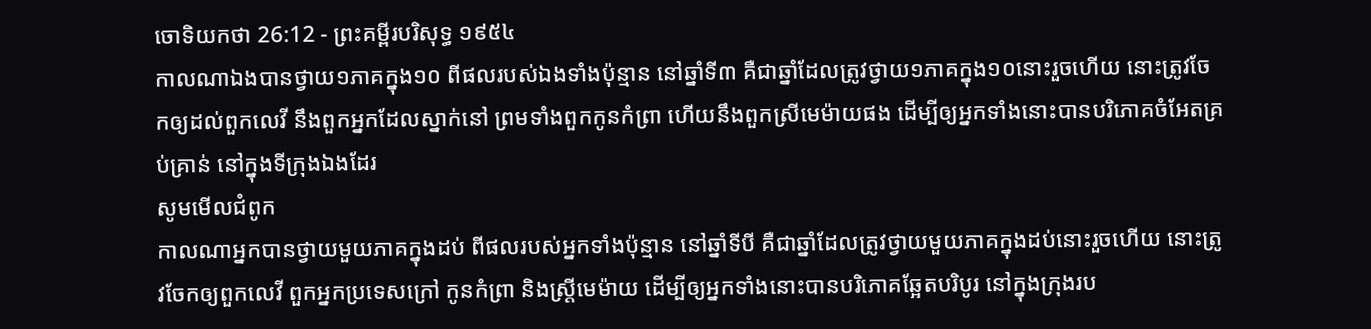ចោទិយកថា 26:12 - ព្រះគម្ពីរបរិសុទ្ធ ១៩៥៤
កាលណាឯងបានថ្វាយ១ភាគក្នុង១០ ពីផលរបស់ឯងទាំងប៉ុន្មាន នៅឆ្នាំទី៣ គឺជាឆ្នាំដែលត្រូវថ្វាយ១ភាគក្នុង១០នោះរួចហើយ នោះត្រូវចែកឲ្យដល់ពួកលេវី នឹងពួកអ្នកដែលស្នាក់នៅ ព្រមទាំងពួកកូនកំព្រា ហើយនឹងពួកស្រីមេម៉ាយផង ដើម្បីឲ្យអ្នកទាំងនោះបានបរិភោគចំអែតគ្រប់គ្រាន់ នៅក្នុងទីក្រុងឯងដែរ
សូមមើលជំពូក
កាលណាអ្នកបានថ្វាយមួយភាគក្នុងដប់ ពីផលរបស់អ្នកទាំងប៉ុន្មាន នៅឆ្នាំទីបី គឺជាឆ្នាំដែលត្រូវថ្វាយមួយភាគក្នុងដប់នោះរួចហើយ នោះត្រូវចែកឲ្យពួកលេវី ពួកអ្នកប្រទេសក្រៅ កូនកំព្រា និងស្រ្ដីមេម៉ាយ ដើម្បីឲ្យអ្នកទាំងនោះបានបរិភោគឆ្អែតបរិបូរ នៅក្នុងក្រុងរប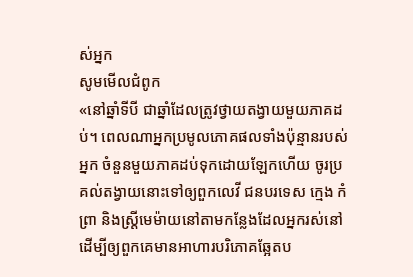ស់អ្នក
សូមមើលជំពូក
«នៅឆ្នាំទីបី ជាឆ្នាំដែលត្រូវថ្វាយតង្វាយមួយភាគដប់។ ពេលណាអ្នកប្រមូលភោគផលទាំងប៉ុន្មានរបស់អ្នក ចំនួនមួយភាគដប់ទុកដោយឡែកហើយ ចូរប្រគល់តង្វាយនោះទៅឲ្យពួកលេវី ជនបរទេស ក្មេង កំព្រា និងស្ត្រីមេម៉ាយនៅតាមកន្លែងដែលអ្នករស់នៅ ដើម្បីឲ្យពួកគេមានអាហារបរិភោគឆ្អែតប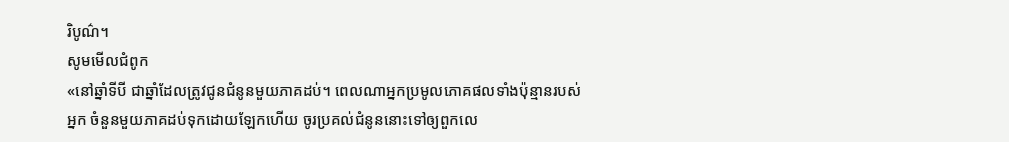រិបូណ៌។
សូមមើលជំពូក
«នៅឆ្នាំទីបី ជាឆ្នាំដែលត្រូវជូនជំនូនមួយភាគដប់។ ពេលណាអ្នកប្រមូលភោគផលទាំងប៉ុន្មានរបស់អ្នក ចំនួនមួយភាគដប់ទុកដោយឡែកហើយ ចូរប្រគល់ជំនូននោះទៅឲ្យពួកលេ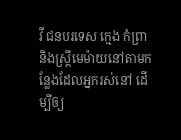វី ជនបរទេស ក្មេង កំព្រា និងស្ត្រីមេម៉ាយនៅតាមកន្លែងដែលអ្នករស់នៅ ដើម្បីឲ្យ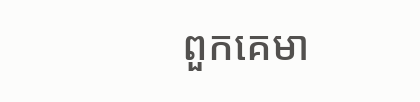ពួកគេមា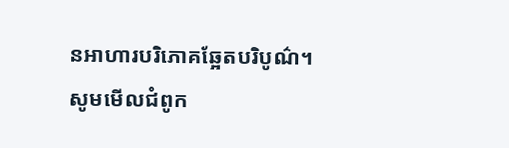នអាហារបរិភោគឆ្អែតបរិបូណ៌។
សូមមើលជំពូក